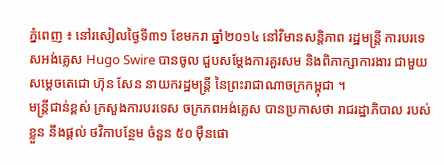ភ្នំពេញ ៖ នៅរសៀលថ្ងៃទី៣១ ខែមករា ឆ្នាំ២០១៤ នៅវិមានសន្តិភាព រដ្ឋមន្រ្តី ការបរទេសអង់គ្លេស Hugo Swire បានចូល ជួបសម្តែងការគួរសម និងពិភាក្សាការងារ ជាមួយ សម្តេចតេជោ ហ៊ុន សែន នាយករដ្ឋមន្ត្រី នៃព្រះរាជាណាចក្រកម្ពុជា ។
មន្រ្តីជាន់ខ្ពស់ ក្រសួងការបរទេស ចក្រភពអង់គ្លេស បានប្រកាសថា រាជរដ្ឋាភិបាល របស់ខ្លួន នឹងផ្តល់ ថវិកាបន្ថែម ចំនួន ៥០ ម៉ឺនផោ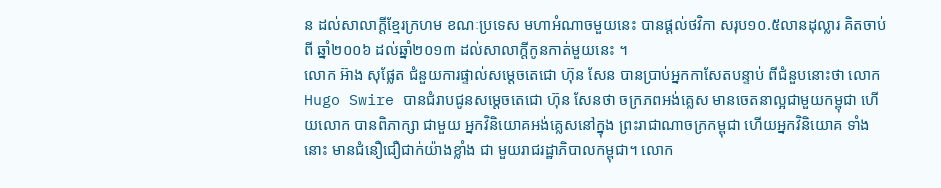ន ដល់សាលាក្តីខ្មែរក្រហម ខណៈប្រទេស មហាអំណាចមួយនេះ បានផ្តល់ថវិកា សរុប១០.៥លានដុល្លារ គិតចាប់ពី ឆ្នាំ២០០៦ ដល់ឆ្នាំ២០១៣ ដល់សាលាក្តីកូនកាត់មួយនេះ ។
លោក អ៊ាង សុផ្លែត ជំនួយការផ្ទាល់សម្តេចតេជោ ហ៊ុន សែន បានប្រាប់អ្នកកាសែតបន្ទាប់ ពីជំនួបនោះថា លោក Hugo Swire បានជំរាបជូនសម្តេចតេជោ ហ៊ុន សែនថា ចក្រភពអង់គ្លេស មានចេតនាល្អជាមួយកម្ពុជា ហើយលោក បានពិភាក្សា ជាមួយ អ្នកវិនិយោគអង់គ្លេសនៅក្នុង ព្រះរាជាណាចក្រកម្ពុជា ហើយអ្នកវិនិយោគ ទាំងនោះ មានជំនឿជឿជាក់យ៉ាងខ្លាំង ជា មួយរាជរដ្ឋាភិបាលកម្ពុជា។ លោក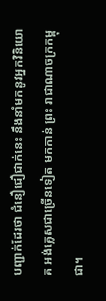បញ្ជាក់ដែរថា ជំនឿជឿជាក់នេះ នឹងនាំមកនូវអ្នកវិនិយោគ អង់គ្លេសជាច្រើនទៀត មកកាន់ ព្រះ រាជាណាចក្រកម្ពុជា។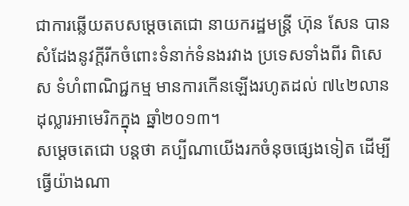ជាការឆ្លើយតបសម្តេចតេជោ នាយករដ្ឋមន្ត្រី ហ៊ុន សែន បានសំដែងនូវក្តីរីកចំពោះទំនាក់ទំនងរវាង ប្រទេសទាំងពីរ ពិសេស ទំហំពាណិជ្ជកម្ម មានការកើនឡើងរហូតដល់ ៧៤២លានដុល្លារអាមេរិកក្នុង ឆ្នាំ២០១៣។
សម្តេចតេជោ បន្តថា គប្បីណាយើងរកចំនុចផ្សេងទៀត ដើម្បីធ្វើយ៉ាងណា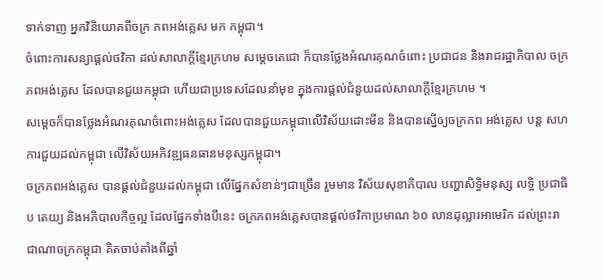ទាក់ទាញ អ្នកវិនិយោគពីចក្រ ភពអង់គ្លេស មក កម្ពុជា។
ចំពោះការសន្យាផ្តល់ថវិកា ដល់សាលាក្តីខ្មែរក្រហម សម្តេចតេជោ ក៏បានថ្លែងអំណរគុណចំពោះ ប្រជាជន និងរាជរដ្ឋាភិបាល ចក្រ ភពអង់គ្លេស ដែលបានជួយកម្ពុជា ហើយជាប្រទេសដែលនាំមុខ ក្នុងការផ្តល់ជំនួយដល់សាលាក្តីខ្មែរក្រហម ។
សម្តេចក៏បានថ្លែងអំណរគុណចំពោះអង់គ្លេស ដែលបានជួយកម្ពុជាលើវិស័យដោះមីន និងបានស្នើឲ្យចក្រភព អង់គ្លេស បន្ត សហការជួយដល់កម្ពុជា លើវិស័យអភិវឌ្ឍធនធានមនុស្សកម្ពុជា។
ចក្រភពអង់គ្លេស បានផ្តល់ជំនួយដល់កម្ពុជា លើផ្នែកសំខាន់ៗជាច្រើន រួមមាន វិស័យសុខាភិបាល បញ្ហាសិទ្ធិមនុស្ស លទ្ធិ ប្រជាធិប តេយ្យ និងអភិបាលកិច្ចល្អ ដែលផ្នែកទាំងបីនេះ ចក្រភពអង់គ្លេសបានផ្តល់ថវិកាប្រមាណ ៦០ លានដុល្លារអាមេរិក ដល់ព្រះរាជាណាចក្រកម្ពុជា គិតចាប់តាំងពីឆ្នាំ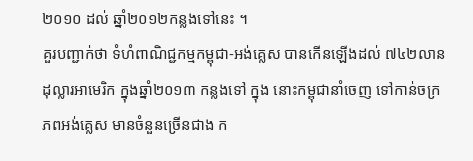២០១០ ដល់ ឆ្នាំ២០១២កន្លងទៅនេះ ។
គួរបញ្ជាក់ថា ទំហំពាណិជ្ជកម្មកម្ពុជា-អង់គ្លេស បានកើនឡើងដល់ ៧៤២លានដុល្លារអាមេរិក ក្នុងឆ្នាំ២០១៣ កន្លងទៅ ក្នុង នោះកម្ពុជានាំចេញ ទៅកាន់ចក្រភពអង់គ្លេស មានចំនួនច្រើនជាង ក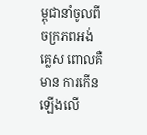ម្ពុជានាំចូលពីចក្រភពអង់គ្លេស ពោលគឺមាន ការកើន ឡើងលើ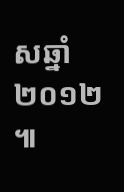សឆ្នាំ២០១២ ៕